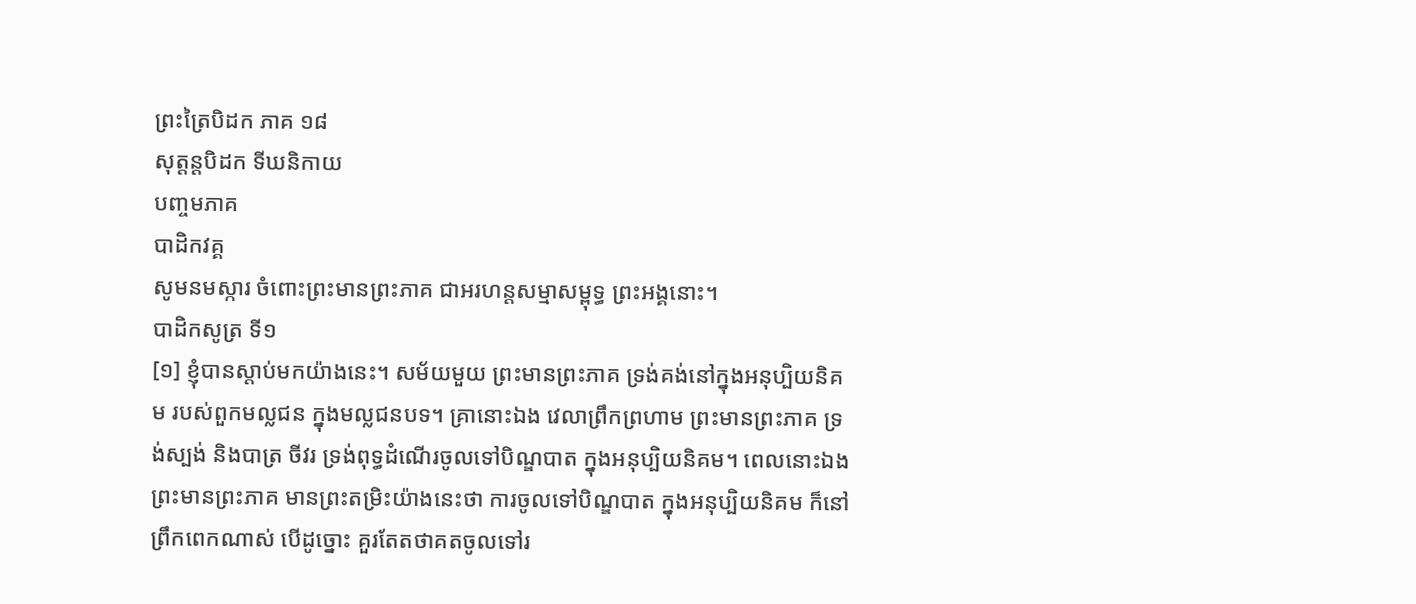ព្រះត្រៃបិដក ភាគ ១៨
សុត្តន្តបិដក ទីឃនិកាយ
បញ្ចមភាគ
បាដិកវគ្គ
សូមនមស្ការ ចំពោះព្រះមានព្រះភាគ ជាអរហន្តសម្មាសម្ពុទ្ធ ព្រះអង្គនោះ។
បាដិកសូត្រ ទី១
[១] ខ្ញុំបានស្តាប់មកយ៉ាងនេះ។ សម័យមួយ ព្រះមានព្រះភាគ ទ្រង់គង់នៅក្នុងអនុប្បិយនិគម របស់ពួកមល្លជន ក្នុងមល្លជនបទ។ គ្រានោះឯង វេលាព្រឹកព្រហាម ព្រះមានព្រះភាគ ទ្រង់ស្បង់ និងបាត្រ ចីវរ ទ្រង់ពុទ្ធដំណើរចូលទៅបិណ្ឌបាត ក្នុងអនុប្បិយនិគម។ ពេលនោះឯង ព្រះមានព្រះភាគ មានព្រះតម្រិះយ៉ាងនេះថា ការចូលទៅបិណ្ឌបាត ក្នុងអនុប្បិយនិគម ក៏នៅព្រឹកពេកណាស់ បើដូច្នោះ គួរតែតថាគតចូលទៅរ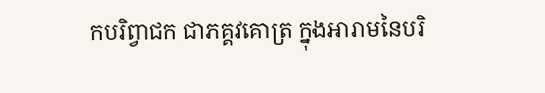កបរិព្វាជក ជាភគ្គវគោត្រ ក្នុងអារាមនៃបរិ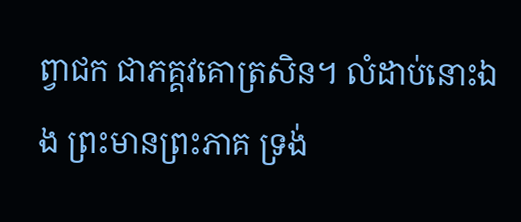ព្វាជក ជាភគ្គវគោត្រសិន។ លំដាប់នោះឯង ព្រះមានព្រះភាគ ទ្រង់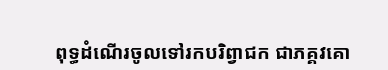ពុទ្ធដំណើរចូលទៅរកបរិព្វាជក ជាភគ្គវគោ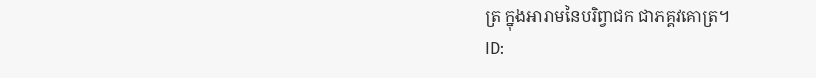ត្រ ក្នុងអារាមនៃបរិព្វាជក ជាភគ្គវគោត្រ។
ID: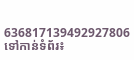636817139492927806
ទៅកាន់ទំព័រ៖